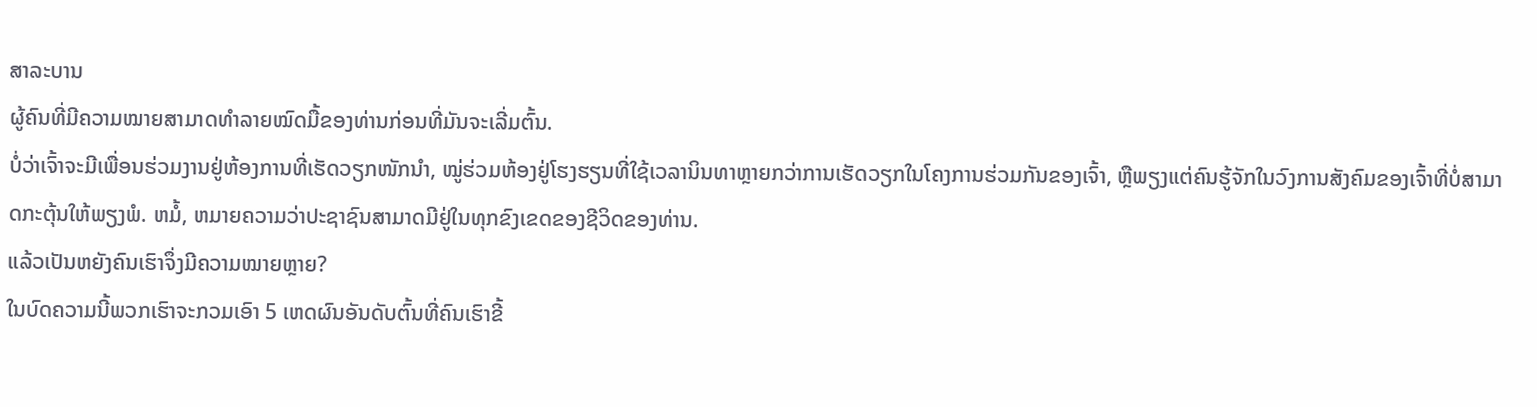ສາລະບານ
ຜູ້ຄົນທີ່ມີຄວາມໝາຍສາມາດທຳລາຍໝົດມື້ຂອງທ່ານກ່ອນທີ່ມັນຈະເລີ່ມຕົ້ນ.
ບໍ່ວ່າເຈົ້າຈະມີເພື່ອນຮ່ວມງານຢູ່ຫ້ອງການທີ່ເຮັດວຽກໜັກນຳ, ໝູ່ຮ່ວມຫ້ອງຢູ່ໂຮງຮຽນທີ່ໃຊ້ເວລານິນທາຫຼາຍກວ່າການເຮັດວຽກໃນໂຄງການຮ່ວມກັນຂອງເຈົ້າ, ຫຼືພຽງແຕ່ຄົນຮູ້ຈັກໃນວົງການສັງຄົມຂອງເຈົ້າທີ່ບໍ່ສາມາດກະຕຸ້ນໃຫ້ພຽງພໍ. ຫມໍ້, ຫມາຍຄວາມວ່າປະຊາຊົນສາມາດມີຢູ່ໃນທຸກຂົງເຂດຂອງຊີວິດຂອງທ່ານ.
ແລ້ວເປັນຫຍັງຄົນເຮົາຈຶ່ງມີຄວາມໝາຍຫຼາຍ?
ໃນບົດຄວາມນີ້ພວກເຮົາຈະກວມເອົາ 5 ເຫດຜົນອັນດັບຕົ້ນທີ່ຄົນເຮົາຂີ້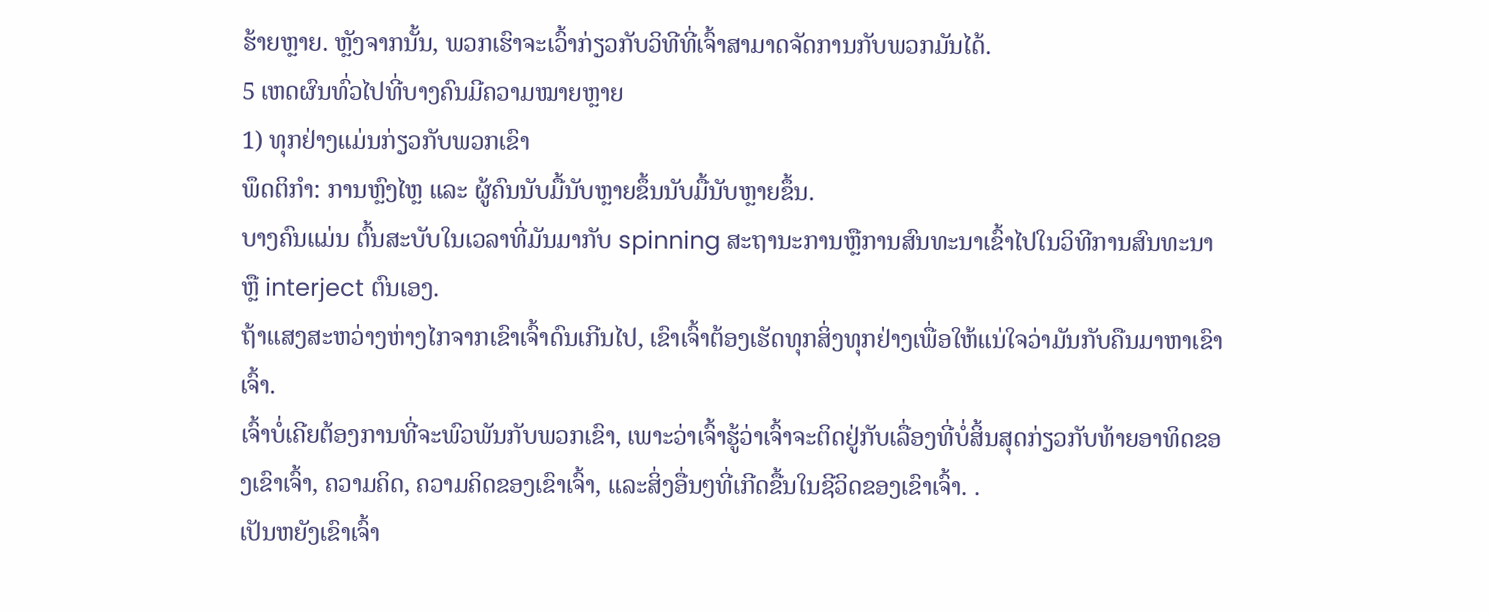ຮ້າຍຫຼາຍ. ຫຼັງຈາກນັ້ນ, ພວກເຮົາຈະເວົ້າກ່ຽວກັບວິທີທີ່ເຈົ້າສາມາດຈັດການກັບພວກມັນໄດ້.
5 ເຫດຜົນທົ່ວໄປທີ່ບາງຄົນມີຄວາມໝາຍຫຼາຍ
1) ທຸກຢ່າງແມ່ນກ່ຽວກັບພວກເຂົາ
ພຶດຕິກຳ: ການຫຼົງໄຫຼ ແລະ ຜູ້ຄົນນັບມື້ນັບຫຼາຍຂຶ້ນນັບມື້ນັບຫຼາຍຂຶ້ນ.
ບາງຄົນແມ່ນ ຕົ້ນສະບັບໃນເວລາທີ່ມັນມາກັບ spinning ສະຖານະການຫຼືການສົນທະນາເຂົ້າໄປໃນວິທີການສົນທະນາຫຼື interject ຕົນເອງ.
ຖ້າແສງສະຫວ່າງຫ່າງໄກຈາກເຂົາເຈົ້າດົນເກີນໄປ, ເຂົາເຈົ້າຕ້ອງເຮັດທຸກສິ່ງທຸກຢ່າງເພື່ອໃຫ້ແນ່ໃຈວ່າມັນກັບຄືນມາຫາເຂົາເຈົ້າ.
ເຈົ້າບໍ່ເຄີຍຕ້ອງການທີ່ຈະພົວພັນກັບພວກເຂົາ, ເພາະວ່າເຈົ້າຮູ້ວ່າເຈົ້າຈະຕິດຢູ່ກັບເລື່ອງທີ່ບໍ່ສິ້ນສຸດກ່ຽວກັບທ້າຍອາທິດຂອງເຂົາເຈົ້າ, ຄວາມຄິດ, ຄວາມຄິດຂອງເຂົາເຈົ້າ, ແລະສິ່ງອື່ນໆທີ່ເກີດຂື້ນໃນຊີວິດຂອງເຂົາເຈົ້າ. .
ເປັນຫຍັງເຂົາເຈົ້າ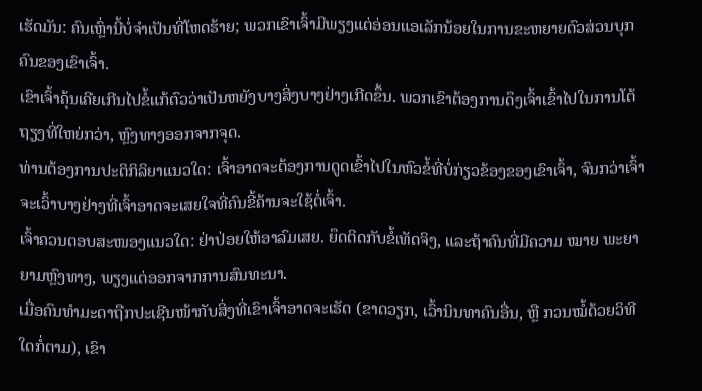ເຮັດມັນ: ຄົນເຫຼົ່ານີ້ບໍ່ຈໍາເປັນທີ່ໂຫດຮ້າຍ; ພວກເຂົາເຈົ້າມີພຽງແຕ່ອ່ອນແອເລັກນ້ອຍໃນການຂະຫຍາຍຕົວສ່ວນບຸກຄົນຂອງເຂົາເຈົ້າ.
ເຂົາເຈົ້າຄຸ້ນເຄີຍເກີນໄປຂໍ້ແກ້ຕົວວ່າເປັນຫຍັງບາງສິ່ງບາງຢ່າງເກີດຂຶ້ນ. ພວກເຂົາຕ້ອງການດຶງເຈົ້າເຂົ້າໄປໃນການໂຕ້ຖຽງທີ່ໃຫຍ່ກວ່າ, ຫຼົງທາງອອກຈາກຈຸດ.
ທ່ານຕ້ອງການປະຕິກິລິຍາແນວໃດ: ເຈົ້າອາດຈະຕ້ອງການດູດເຂົ້າໄປໃນຫົວຂໍ້ທີ່ບໍ່ກ່ຽວຂ້ອງຂອງເຂົາເຈົ້າ, ຈົນກວ່າເຈົ້າຈະເວົ້າບາງຢ່າງທີ່ເຈົ້າອາດຈະເສຍໃຈທີ່ຄົນຂີ້ຄ້ານຈະໃຊ້ຕໍ່ເຈົ້າ.
ເຈົ້າຄວນຕອບສະໜອງແນວໃດ: ຢ່າປ່ອຍໃຫ້ອາລົມເສຍ. ຍຶດຕິດກັບຂໍ້ເທັດຈິງ, ແລະຖ້າຄົນທີ່ມີຄວາມ ໝາຍ ພະຍາຍາມຫຼົງທາງ, ພຽງແຕ່ອອກຈາກການສົນທະນາ.
ເມື່ອຄົນທຳມະດາຖືກປະເຊີນໜ້າກັບສິ່ງທີ່ເຂົາເຈົ້າອາດຈະເຮັດ (ຂາດວຽກ, ເວົ້ານິນທາຄົນອື່ນ, ຫຼື ກວນໝໍ້ດ້ວຍວິທີໃດກໍ່ຕາມ), ເຂົາ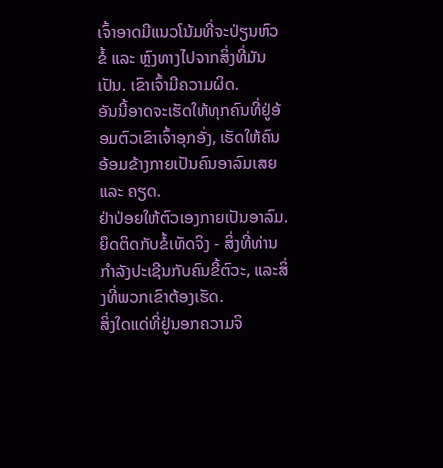ເຈົ້າອາດມີແນວໂນ້ມທີ່ຈະປ່ຽນຫົວຂໍ້ ແລະ ຫຼົງທາງໄປຈາກສິ່ງທີ່ມັນເປັນ. ເຂົາເຈົ້າມີຄວາມຜິດ.
ອັນນີ້ອາດຈະເຮັດໃຫ້ທຸກຄົນທີ່ຢູ່ອ້ອມຕົວເຂົາເຈົ້າອຸກອັ່ງ, ເຮັດໃຫ້ຄົນອ້ອມຂ້າງກາຍເປັນຄົນອາລົມເສຍ ແລະ ຄຽດ.
ຢ່າປ່ອຍໃຫ້ຕົວເອງກາຍເປັນອາລົມ. ຍຶດຕິດກັບຂໍ້ເທັດຈິງ - ສິ່ງທີ່ທ່ານກໍາລັງປະເຊີນກັບຄົນຂີ້ຕົວະ, ແລະສິ່ງທີ່ພວກເຂົາຕ້ອງເຮັດ.
ສິ່ງໃດແດ່ທີ່ຢູ່ນອກຄວາມຈິ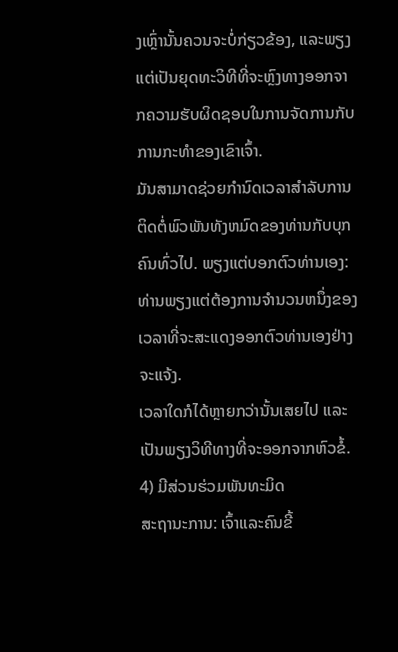ງເຫຼົ່ານັ້ນຄວນຈະບໍ່ກ່ຽວຂ້ອງ, ແລະພຽງແຕ່ເປັນຍຸດທະວິທີທີ່ຈະຫຼົງທາງອອກຈາກຄວາມຮັບຜິດຊອບໃນການຈັດການກັບການກະທໍາຂອງເຂົາເຈົ້າ.
ມັນສາມາດຊ່ວຍກໍານົດເວລາສໍາລັບການຕິດຕໍ່ພົວພັນທັງຫມົດຂອງທ່ານກັບບຸກຄົນທົ່ວໄປ. ພຽງແຕ່ບອກຕົວທ່ານເອງ: ທ່ານພຽງແຕ່ຕ້ອງການຈໍານວນຫນຶ່ງຂອງເວລາທີ່ຈະສະແດງອອກຕົວທ່ານເອງຢ່າງຈະແຈ້ງ.
ເວລາໃດກໍໄດ້ຫຼາຍກວ່ານັ້ນເສຍໄປ ແລະເປັນພຽງວິທີທາງທີ່ຈະອອກຈາກຫົວຂໍ້.
4) ມີສ່ວນຮ່ວມພັນທະມິດ
ສະຖານະການ: ເຈົ້າແລະຄົນຂີ້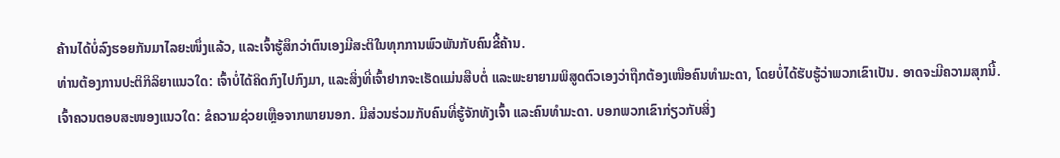ຄ້ານໄດ້ບໍ່ລົງຮອຍກັນມາໄລຍະໜຶ່ງແລ້ວ, ແລະເຈົ້າຮູ້ສຶກວ່າຕົນເອງມີສະຕິໃນທຸກການພົວພັນກັບຄົນຂີ້ຄ້ານ.
ທ່ານຕ້ອງການປະຕິກິລິຍາແນວໃດ: ເຈົ້າບໍ່ໄດ້ຄິດກົງໄປກົງມາ, ແລະສິ່ງທີ່ເຈົ້າຢາກຈະເຮັດແມ່ນສືບຕໍ່ ແລະພະຍາຍາມພິສູດຕົວເອງວ່າຖືກຕ້ອງເໜືອຄົນທຳມະດາ, ໂດຍບໍ່ໄດ້ຮັບຮູ້ວ່າພວກເຂົາເປັນ. ອາດຈະມີຄວາມສຸກນີ້.
ເຈົ້າຄວນຕອບສະໜອງແນວໃດ: ຂໍຄວາມຊ່ວຍເຫຼືອຈາກພາຍນອກ. ມີສ່ວນຮ່ວມກັບຄົນທີ່ຮູ້ຈັກທັງເຈົ້າ ແລະຄົນທຳມະດາ. ບອກພວກເຂົາກ່ຽວກັບສິ່ງ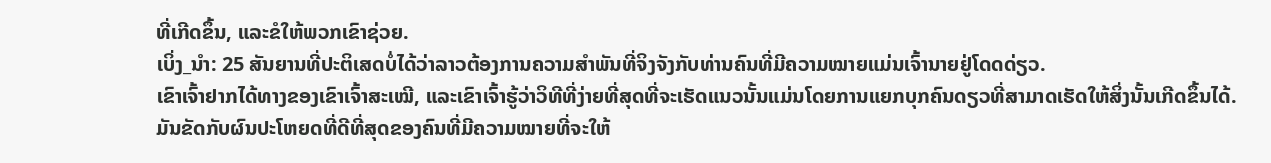ທີ່ເກີດຂຶ້ນ, ແລະຂໍໃຫ້ພວກເຂົາຊ່ວຍ.
ເບິ່ງ_ນຳ: 25 ສັນຍານທີ່ປະຕິເສດບໍ່ໄດ້ວ່າລາວຕ້ອງການຄວາມສໍາພັນທີ່ຈິງຈັງກັບທ່ານຄົນທີ່ມີຄວາມໝາຍແມ່ນເຈົ້ານາຍຢູ່ໂດດດ່ຽວ.
ເຂົາເຈົ້າຢາກໄດ້ທາງຂອງເຂົາເຈົ້າສະເໝີ, ແລະເຂົາເຈົ້າຮູ້ວ່າວິທີທີ່ງ່າຍທີ່ສຸດທີ່ຈະເຮັດແນວນັ້ນແມ່ນໂດຍການແຍກບຸກຄົນດຽວທີ່ສາມາດເຮັດໃຫ້ສິ່ງນັ້ນເກີດຂຶ້ນໄດ້.
ມັນຂັດກັບຜົນປະໂຫຍດທີ່ດີທີ່ສຸດຂອງຄົນທີ່ມີຄວາມໝາຍທີ່ຈະໃຫ້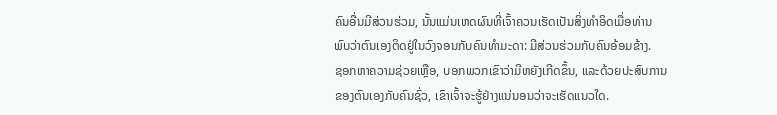ຄົນອື່ນມີສ່ວນຮ່ວມ, ນັ້ນແມ່ນເຫດຜົນທີ່ເຈົ້າຄວນເຮັດເປັນສິ່ງທຳອິດເມື່ອທ່ານພົບວ່າຕົນເອງຕິດຢູ່ໃນວົງຈອນກັບຄົນທຳມະດາ: ມີສ່ວນຮ່ວມກັບຄົນອ້ອມຂ້າງ.
ຊອກຫາຄວາມຊ່ວຍເຫຼືອ, ບອກພວກເຂົາວ່າມີຫຍັງເກີດຂຶ້ນ, ແລະດ້ວຍປະສົບການຂອງຕົນເອງກັບຄົນຊົ່ວ, ເຂົາເຈົ້າຈະຮູ້ຢ່າງແນ່ນອນວ່າຈະເຮັດແນວໃດ.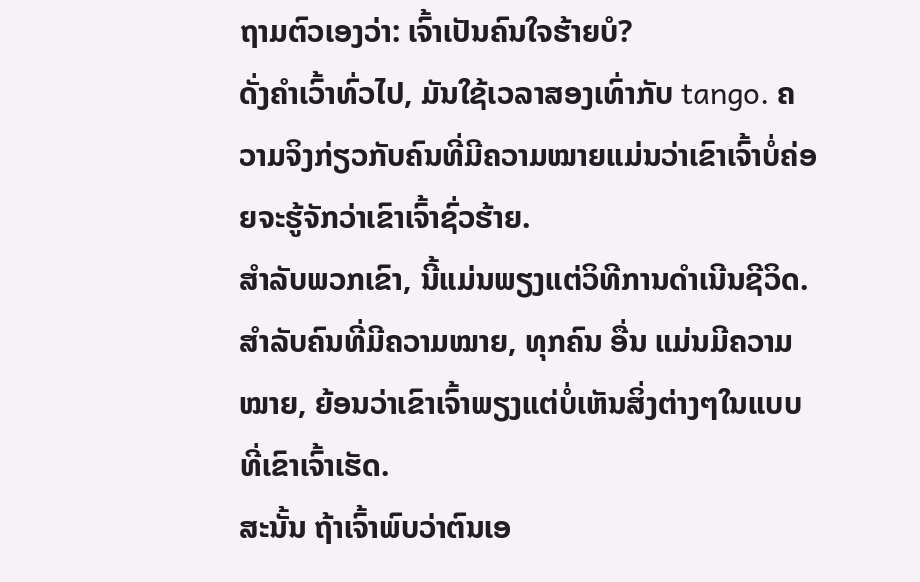ຖາມຕົວເອງວ່າ: ເຈົ້າເປັນຄົນໃຈຮ້າຍບໍ?
ດັ່ງຄຳເວົ້າທົ່ວໄປ, ມັນໃຊ້ເວລາສອງເທົ່າກັບ tango. ຄວາມຈິງກ່ຽວກັບຄົນທີ່ມີຄວາມໝາຍແມ່ນວ່າເຂົາເຈົ້າບໍ່ຄ່ອຍຈະຮູ້ຈັກວ່າເຂົາເຈົ້າຊົ່ວຮ້າຍ.
ສໍາລັບພວກເຂົາ, ນີ້ແມ່ນພຽງແຕ່ວິທີການດໍາເນີນຊີວິດ. ສຳລັບຄົນທີ່ມີຄວາມໝາຍ, ທຸກຄົນ ອື່ນ ແມ່ນມີຄວາມໝາຍ, ຍ້ອນວ່າເຂົາເຈົ້າພຽງແຕ່ບໍ່ເຫັນສິ່ງຕ່າງໆໃນແບບທີ່ເຂົາເຈົ້າເຮັດ.
ສະນັ້ນ ຖ້າເຈົ້າພົບວ່າຕົນເອ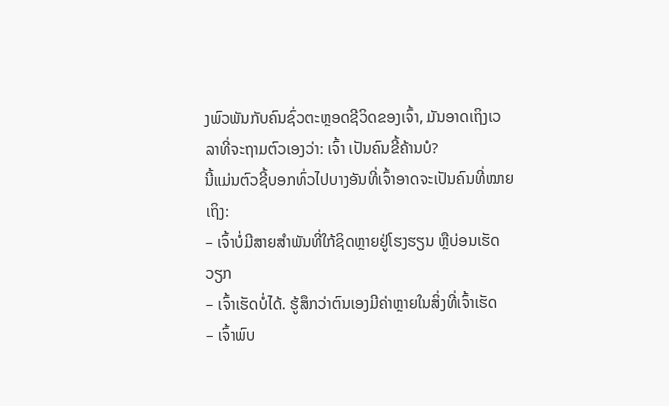ງພົວພັນກັບຄົນຊົ່ວຕະຫຼອດຊີວິດຂອງເຈົ້າ, ມັນອາດເຖິງເວລາທີ່ຈະຖາມຕົວເອງວ່າ: ເຈົ້າ ເປັນຄົນຂີ້ຄ້ານບໍ?
ນີ້ແມ່ນຕົວຊີ້ບອກທົ່ວໄປບາງອັນທີ່ເຈົ້າອາດຈະເປັນຄົນທີ່ໝາຍເຖິງ:
– ເຈົ້າບໍ່ມີສາຍສຳພັນທີ່ໃກ້ຊິດຫຼາຍຢູ່ໂຮງຮຽນ ຫຼືບ່ອນເຮັດວຽກ
– ເຈົ້າເຮັດບໍ່ໄດ້. ຮູ້ສຶກວ່າຕົນເອງມີຄ່າຫຼາຍໃນສິ່ງທີ່ເຈົ້າເຮັດ
– ເຈົ້າພົບ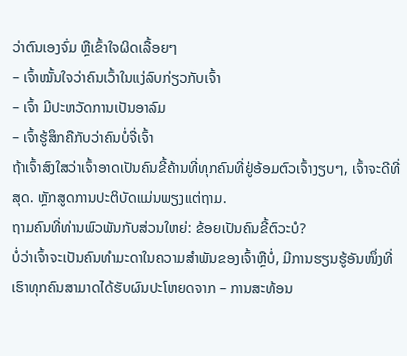ວ່າຕົນເອງຈົ່ມ ຫຼືເຂົ້າໃຈຜິດເລື້ອຍໆ
– ເຈົ້າໝັ້ນໃຈວ່າຄົນເວົ້າໃນແງ່ລົບກ່ຽວກັບເຈົ້າ
– ເຈົ້າ ມີປະຫວັດການເປັນອາລົມ
– ເຈົ້າຮູ້ສຶກຄືກັບວ່າຄົນບໍ່ຈື່ເຈົ້າ
ຖ້າເຈົ້າສົງໃສວ່າເຈົ້າອາດເປັນຄົນຂີ້ຄ້ານທີ່ທຸກຄົນທີ່ຢູ່ອ້ອມຕົວເຈົ້າງຽບໆ, ເຈົ້າຈະດີທີ່ສຸດ. ຫຼັກສູດການປະຕິບັດແມ່ນພຽງແຕ່ຖາມ.
ຖາມຄົນທີ່ທ່ານພົວພັນກັບສ່ວນໃຫຍ່: ຂ້ອຍເປັນຄົນຂີ້ຕົວະບໍ?
ບໍ່ວ່າເຈົ້າຈະເປັນຄົນທຳມະດາໃນຄວາມສຳພັນຂອງເຈົ້າຫຼືບໍ່, ມີການຮຽນຮູ້ອັນໜຶ່ງທີ່ເຮົາທຸກຄົນສາມາດໄດ້ຮັບຜົນປະໂຫຍດຈາກ – ການສະທ້ອນ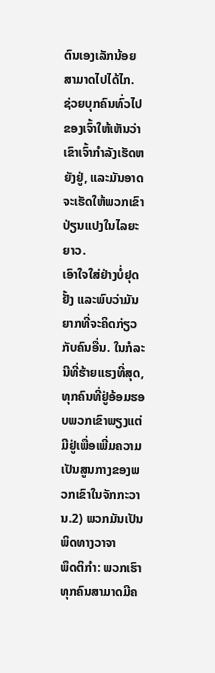ຕົນເອງເລັກນ້ອຍສາມາດໄປໄດ້ໄກ.
ຊ່ວຍບຸກຄົນທົ່ວໄປຂອງເຈົ້າໃຫ້ເຫັນວ່າເຂົາເຈົ້າກໍາລັງເຮັດຫຍັງຢູ່, ແລະມັນອາດຈະເຮັດໃຫ້ພວກເຂົາປ່ຽນແປງໃນໄລຍະຍາວ.
ເອົາໃຈໃສ່ຢ່າງບໍ່ຢຸດຢັ້ງ ແລະພົບວ່າມັນຍາກທີ່ຈະຄິດກ່ຽວກັບຄົນອື່ນ. ໃນກໍລະນີທີ່ຮ້າຍແຮງທີ່ສຸດ, ທຸກຄົນທີ່ຢູ່ອ້ອມຮອບພວກເຂົາພຽງແຕ່ມີຢູ່ເພື່ອເພີ່ມຄວາມເປັນສູນກາງຂອງພວກເຂົາໃນຈັກກະວານ.2) ພວກມັນເປັນພິດທາງວາຈາ
ພຶດຕິກຳ: ພວກເຮົາທຸກຄົນສາມາດມີຄ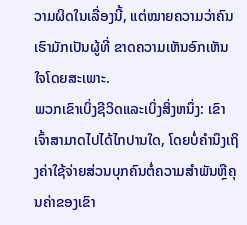ວາມຜິດໃນເລື່ອງນີ້, ແຕ່ໝາຍຄວາມວ່າຄົນເຮົາມັກເປັນຜູ້ທີ່ ຂາດຄວາມເຫັນອົກເຫັນໃຈໂດຍສະເພາະ.
ພວກເຂົາເບິ່ງຊີວິດແລະເບິ່ງສິ່ງຫນຶ່ງ: ເຂົາເຈົ້າສາມາດໄປໄດ້ໄກປານໃດ, ໂດຍບໍ່ຄໍານຶງເຖິງຄ່າໃຊ້ຈ່າຍສ່ວນບຸກຄົນຕໍ່ຄວາມສໍາພັນຫຼືຄຸນຄ່າຂອງເຂົາ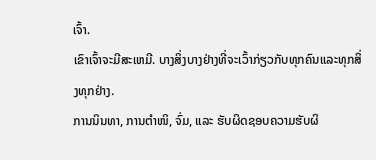ເຈົ້າ.
ເຂົາເຈົ້າຈະມີສະເຫມີ. ບາງສິ່ງບາງຢ່າງທີ່ຈະເວົ້າກ່ຽວກັບທຸກຄົນແລະທຸກສິ່ງທຸກຢ່າງ.
ການນິນທາ, ການຕຳໜິ, ຈົ່ມ, ແລະ ຮັບຜິດຊອບຄວາມຮັບຜິ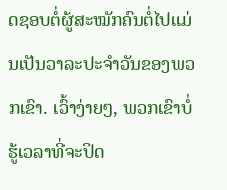ດຊອບຕໍ່ຜູ້ສະໝັກຄົນຕໍ່ໄປແມ່ນເປັນວາລະປະຈຳວັນຂອງພວກເຂົາ. ເວົ້າງ່າຍໆ, ພວກເຂົາບໍ່ຮູ້ເວລາທີ່ຈະປິດ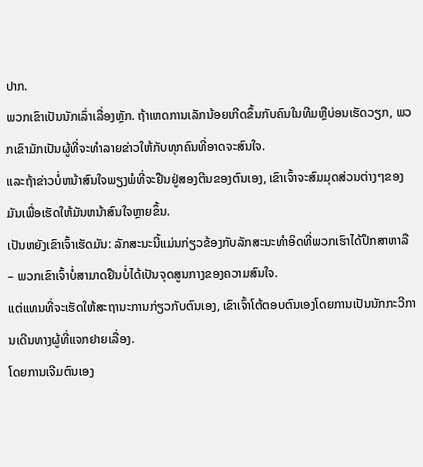ປາກ.
ພວກເຂົາເປັນນັກເລົ່າເລື່ອງຫຼັກ. ຖ້າເຫດການເລັກນ້ອຍເກີດຂຶ້ນກັບຄົນໃນທີມຫຼືບ່ອນເຮັດວຽກ, ພວກເຂົາມັກເປັນຜູ້ທີ່ຈະທໍາລາຍຂ່າວໃຫ້ກັບທຸກຄົນທີ່ອາດຈະສົນໃຈ.
ແລະຖ້າຂ່າວບໍ່ຫນ້າສົນໃຈພຽງພໍທີ່ຈະຢືນຢູ່ສອງຕີນຂອງຕົນເອງ, ເຂົາເຈົ້າຈະສົມມຸດສ່ວນຕ່າງໆຂອງມັນເພື່ອເຮັດໃຫ້ມັນຫນ້າສົນໃຈຫຼາຍຂຶ້ນ.
ເປັນຫຍັງເຂົາເຈົ້າເຮັດມັນ: ລັກສະນະນີ້ແມ່ນກ່ຽວຂ້ອງກັບລັກສະນະທໍາອິດທີ່ພວກເຮົາໄດ້ປຶກສາຫາລື – ພວກເຂົາເຈົ້າບໍ່ສາມາດຢືນບໍ່ໄດ້ເປັນຈຸດສູນກາງຂອງຄວາມສົນໃຈ.
ແຕ່ແທນທີ່ຈະເຮັດໃຫ້ສະຖານະການກ່ຽວກັບຕົນເອງ, ເຂົາເຈົ້າໂຕ້ຕອບຕົນເອງໂດຍການເປັນນັກກະວີການເດີນທາງຜູ້ທີ່ແຈກຢາຍເລື່ອງ.
ໂດຍການເຈີມຕົນເອງ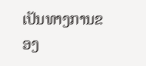ເປັນທາງການຂອງ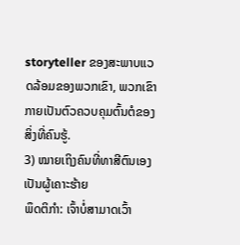storyteller ຂອງສະພາບແວດລ້ອມຂອງພວກເຂົາ, ພວກເຂົາກາຍເປັນຕົວຄວບຄຸມຕົ້ນຕໍຂອງສິ່ງທີ່ຄົນຮູ້.
3) ໝາຍເຖິງຄົນທີ່ທາສີຕົນເອງເປັນຜູ້ເຄາະຮ້າຍ
ພຶດຕິກຳ: ເຈົ້າບໍ່ສາມາດເວົ້າ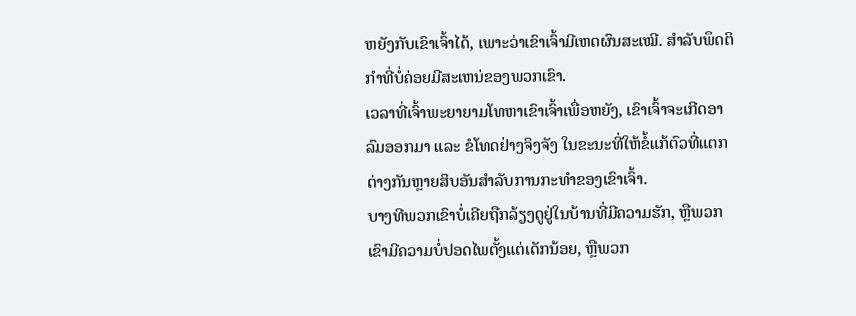ຫຍັງກັບເຂົາເຈົ້າໄດ້, ເພາະວ່າເຂົາເຈົ້າມີເຫດຜົນສະເໝີ. ສໍາລັບພຶດຕິກໍາທີ່ບໍ່ຄ່ອຍມີສະເຫນ່ຂອງພວກເຂົາ.
ເວລາທີ່ເຈົ້າພະຍາຍາມໂທຫາເຂົາເຈົ້າເພື່ອຫຍັງ, ເຂົາເຈົ້າຈະເກີດອາລົມອອກມາ ແລະ ຂໍໂທດຢ່າງຈິງຈັງ ໃນຂະນະທີ່ໃຫ້ຂໍ້ແກ້ຕົວທີ່ແຕກຕ່າງກັນຫຼາຍສິບອັນສຳລັບການກະທໍາຂອງເຂົາເຈົ້າ.
ບາງທີພວກເຂົາບໍ່ເຄີຍຖືກລ້ຽງດູຢູ່ໃນບ້ານທີ່ມີຄວາມຮັກ, ຫຼືພວກເຂົາມີຄວາມບໍ່ປອດໄພຕັ້ງແຕ່ເດັກນ້ອຍ, ຫຼືພວກ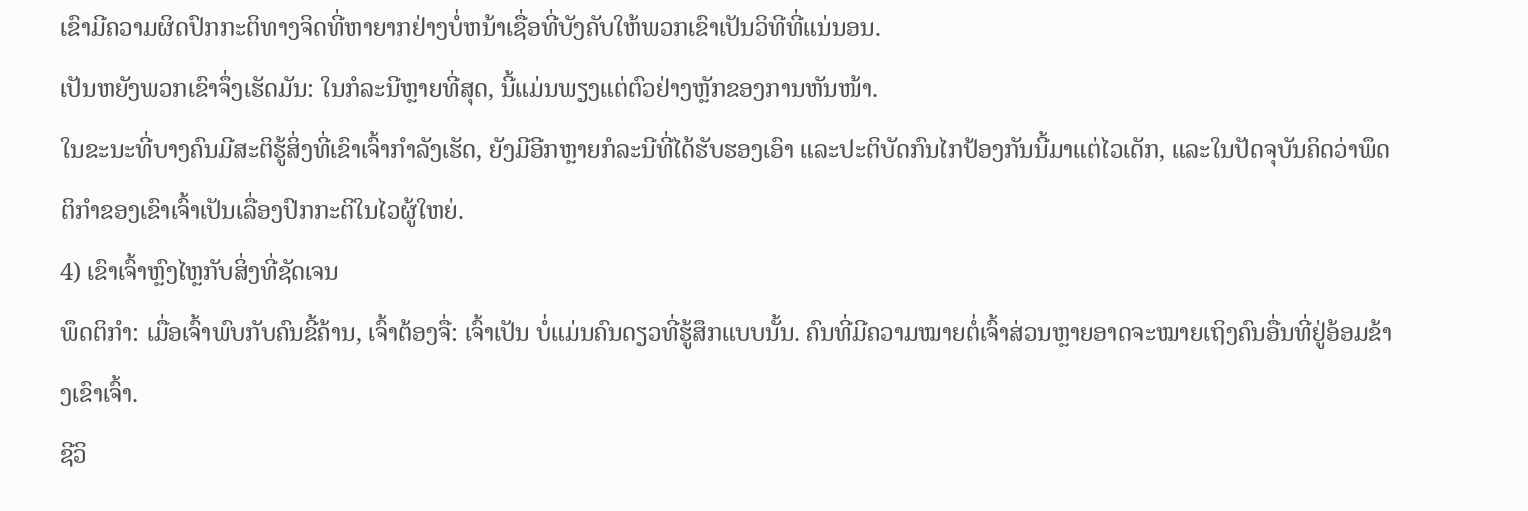ເຂົາມີຄວາມຜິດປົກກະຕິທາງຈິດທີ່ຫາຍາກຢ່າງບໍ່ຫນ້າເຊື່ອທີ່ບັງຄັບໃຫ້ພວກເຂົາເປັນວິທີທີ່ແນ່ນອນ.
ເປັນຫຍັງພວກເຂົາຈຶ່ງເຮັດມັນ: ໃນກໍລະນີຫຼາຍທີ່ສຸດ, ນີ້ແມ່ນພຽງແຕ່ຕົວຢ່າງຫຼັກຂອງການຫັນໜ້າ.
ໃນຂະນະທີ່ບາງຄົນມີສະຕິຮູ້ສິ່ງທີ່ເຂົາເຈົ້າກໍາລັງເຮັດ, ຍັງມີອີກຫຼາຍກໍລະນີທີ່ໄດ້ຮັບຮອງເອົາ ແລະປະຕິບັດກົນໄກປ້ອງກັນນີ້ມາແຕ່ໄວເດັກ, ແລະໃນປັດຈຸບັນຄິດວ່າພຶດຕິກໍາຂອງເຂົາເຈົ້າເປັນເລື່ອງປົກກະຕິໃນໄວຜູ້ໃຫຍ່.
4) ເຂົາເຈົ້າຫຼົງໄຫຼກັບສິ່ງທີ່ຊັດເຈນ
ພຶດຕິກຳ: ເມື່ອເຈົ້າພົບກັບຄົນຂີ້ຄ້ານ, ເຈົ້າຕ້ອງຈື່: ເຈົ້າເປັນ ບໍ່ແມ່ນຄົນດຽວທີ່ຮູ້ສຶກແບບນັ້ນ. ຄົນທີ່ມີຄວາມໝາຍຕໍ່ເຈົ້າສ່ວນຫຼາຍອາດຈະໝາຍເຖິງຄົນອື່ນທີ່ຢູ່ອ້ອມຂ້າງເຂົາເຈົ້າ.
ຊີວິ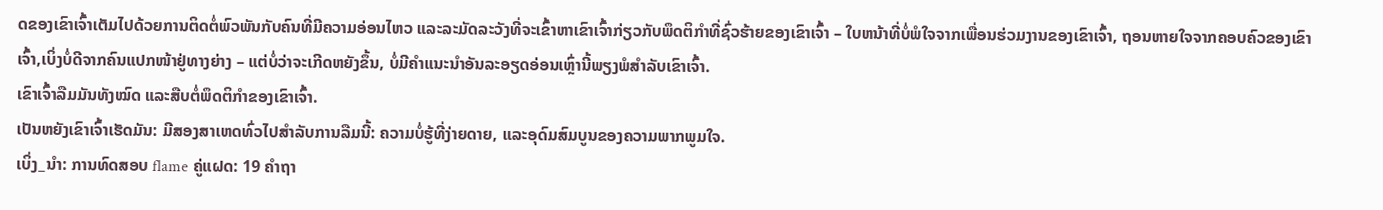ດຂອງເຂົາເຈົ້າເຕັມໄປດ້ວຍການຕິດຕໍ່ພົວພັນກັບຄົນທີ່ມີຄວາມອ່ອນໄຫວ ແລະລະມັດລະວັງທີ່ຈະເຂົ້າຫາເຂົາເຈົ້າກ່ຽວກັບພຶດຕິກໍາທີ່ຊົ່ວຮ້າຍຂອງເຂົາເຈົ້າ – ໃບຫນ້າທີ່ບໍ່ພໍໃຈຈາກເພື່ອນຮ່ວມງານຂອງເຂົາເຈົ້າ, ຖອນຫາຍໃຈຈາກຄອບຄົວຂອງເຂົາເຈົ້າ,ເບິ່ງບໍ່ດີຈາກຄົນແປກໜ້າຢູ່ທາງຍ່າງ – ແຕ່ບໍ່ວ່າຈະເກີດຫຍັງຂຶ້ນ, ບໍ່ມີຄຳແນະນຳອັນລະອຽດອ່ອນເຫຼົ່ານີ້ພຽງພໍສຳລັບເຂົາເຈົ້າ.
ເຂົາເຈົ້າລືມມັນທັງໝົດ ແລະສືບຕໍ່ພຶດຕິກຳຂອງເຂົາເຈົ້າ.
ເປັນຫຍັງເຂົາເຈົ້າເຮັດມັນ: ມີສອງສາເຫດທົ່ວໄປສໍາລັບການລືມນີ້: ຄວາມບໍ່ຮູ້ທີ່ງ່າຍດາຍ, ແລະອຸດົມສົມບູນຂອງຄວາມພາກພູມໃຈ.
ເບິ່ງ_ນຳ: ການທົດສອບ flame ຄູ່ແຝດ: 19 ຄໍາຖາ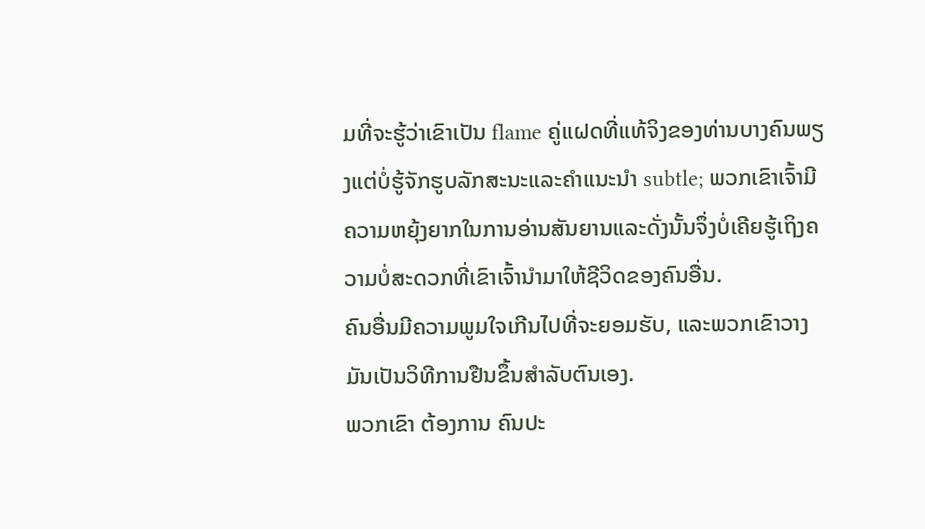ມທີ່ຈະຮູ້ວ່າເຂົາເປັນ flame ຄູ່ແຝດທີ່ແທ້ຈິງຂອງທ່ານບາງຄົນພຽງແຕ່ບໍ່ຮູ້ຈັກຮູບລັກສະນະແລະຄໍາແນະນໍາ subtle; ພວກເຂົາເຈົ້າມີຄວາມຫຍຸ້ງຍາກໃນການອ່ານສັນຍານແລະດັ່ງນັ້ນຈຶ່ງບໍ່ເຄີຍຮູ້ເຖິງຄວາມບໍ່ສະດວກທີ່ເຂົາເຈົ້ານໍາມາໃຫ້ຊີວິດຂອງຄົນອື່ນ.
ຄົນອື່ນມີຄວາມພູມໃຈເກີນໄປທີ່ຈະຍອມຮັບ, ແລະພວກເຂົາວາງມັນເປັນວິທີການຢືນຂຶ້ນສໍາລັບຕົນເອງ.
ພວກເຂົາ ຕ້ອງການ ຄົນປະ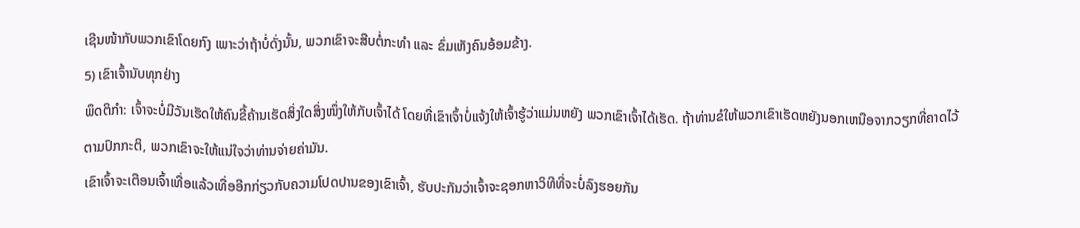ເຊີນໜ້າກັບພວກເຂົາໂດຍກົງ ເພາະວ່າຖ້າບໍ່ດັ່ງນັ້ນ, ພວກເຂົາຈະສືບຕໍ່ກະທຳ ແລະ ຂົ່ມເຫັງຄົນອ້ອມຂ້າງ.
5) ເຂົາເຈົ້ານັບທຸກຢ່າງ
ພຶດຕິກຳ: ເຈົ້າຈະບໍ່ມີວັນເຮັດໃຫ້ຄົນຂີ້ຄ້ານເຮັດສິ່ງໃດສິ່ງໜຶ່ງໃຫ້ກັບເຈົ້າໄດ້ ໂດຍທີ່ເຂົາເຈົ້າບໍ່ແຈ້ງໃຫ້ເຈົ້າຮູ້ວ່າແມ່ນຫຍັງ ພວກເຂົາເຈົ້າໄດ້ເຮັດ. ຖ້າທ່ານຂໍໃຫ້ພວກເຂົາເຮັດຫຍັງນອກເຫນືອຈາກວຽກທີ່ຄາດໄວ້ຕາມປົກກະຕິ, ພວກເຂົາຈະໃຫ້ແນ່ໃຈວ່າທ່ານຈ່າຍຄ່າມັນ.
ເຂົາເຈົ້າຈະເຕືອນເຈົ້າເທື່ອແລ້ວເທື່ອອີກກ່ຽວກັບຄວາມໂປດປານຂອງເຂົາເຈົ້າ, ຮັບປະກັນວ່າເຈົ້າຈະຊອກຫາວິທີທີ່ຈະບໍ່ລົງຮອຍກັນ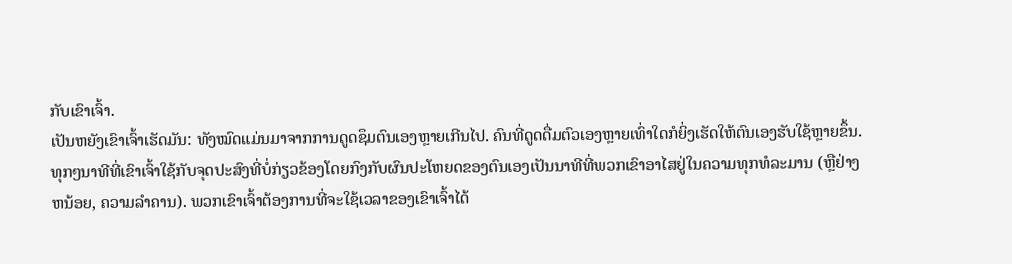ກັບເຂົາເຈົ້າ.
ເປັນຫຍັງເຂົາເຈົ້າເຮັດມັນ: ທັງໝົດແມ່ນມາຈາກການດູດຊຶມຕົນເອງຫຼາຍເກີນໄປ. ຄົນທີ່ດູດດື່ມຕົວເອງຫຼາຍເທົ່າໃດກໍຍິ່ງເຮັດໃຫ້ຕົນເອງຮັບໃຊ້ຫຼາຍຂຶ້ນ.
ທຸກໆນາທີທີ່ເຂົາເຈົ້າໃຊ້ກັບຈຸດປະສົງທີ່ບໍ່ກ່ຽວຂ້ອງໂດຍກົງກັບຜົນປະໂຫຍດຂອງຕົນເອງເປັນນາທີທີ່ພວກເຂົາອາໄສຢູ່ໃນຄວາມທຸກທໍລະມານ (ຫຼືຢ່າງຫນ້ອຍ, ຄວາມລໍາຄານ). ພວກເຂົາເຈົ້າຕ້ອງການທີ່ຈະໃຊ້ເວລາຂອງເຂົາເຈົ້າໄດ້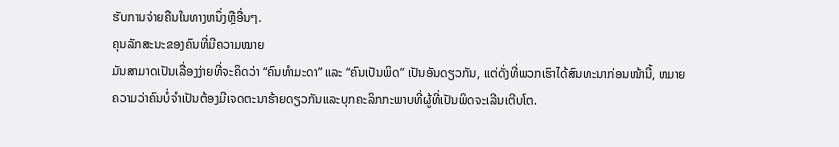ຮັບການຈ່າຍຄືນໃນທາງຫນຶ່ງຫຼືອື່ນໆ.
ຄຸນລັກສະນະຂອງຄົນທີ່ມີຄວາມໝາຍ
ມັນສາມາດເປັນເລື່ອງງ່າຍທີ່ຈະຄິດວ່າ “ຄົນທຳມະດາ” ແລະ “ຄົນເປັນພິດ” ເປັນອັນດຽວກັນ, ແຕ່ດັ່ງທີ່ພວກເຮົາໄດ້ສົນທະນາກ່ອນໜ້ານີ້, ຫມາຍຄວາມວ່າຄົນບໍ່ຈໍາເປັນຕ້ອງມີເຈດຕະນາຮ້າຍດຽວກັນແລະບຸກຄະລິກກະພາບທີ່ຜູ້ທີ່ເປັນພິດຈະເລີນເຕີບໂຕ.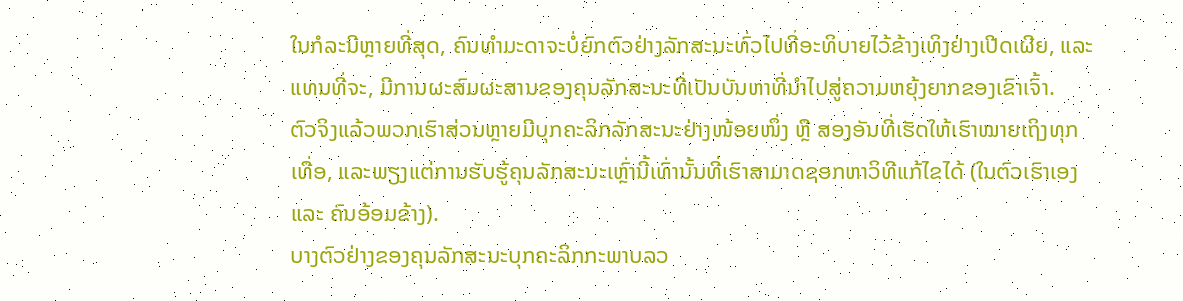ໃນກໍລະນີຫຼາຍທີ່ສຸດ, ຄົນທຳມະດາຈະບໍ່ຍົກຕົວຢ່າງລັກສະນະທົ່ວໄປທີ່ອະທິບາຍໄວ້ຂ້າງເທິງຢ່າງເປີດເຜີຍ, ແລະ ແທນທີ່ຈະ, ມີການຜະສົມຜະສານຂອງຄຸນລັກສະນະທີ່ເປັນບັນຫາທີ່ນໍາໄປສູ່ຄວາມຫຍຸ້ງຍາກຂອງເຂົາເຈົ້າ.
ຕົວຈິງແລ້ວພວກເຮົາສ່ວນຫຼາຍມີບຸກຄະລິກລັກສະນະຢ່າງໜ້ອຍໜຶ່ງ ຫຼື ສອງອັນທີ່ເຮັດໃຫ້ເຮົາໝາຍເຖິງທຸກເທື່ອ, ແລະພຽງແຕ່ການຮັບຮູ້ຄຸນລັກສະນະເຫຼົ່ານີ້ເທົ່ານັ້ນທີ່ເຮົາສາມາດຊອກຫາວິທີແກ້ໄຂໄດ້ (ໃນຕົວເຮົາເອງ ແລະ ຄົນອ້ອມຂ້າງ).
ບາງຕົວຢ່າງຂອງຄຸນລັກສະນະບຸກຄະລິກກະພາບລວ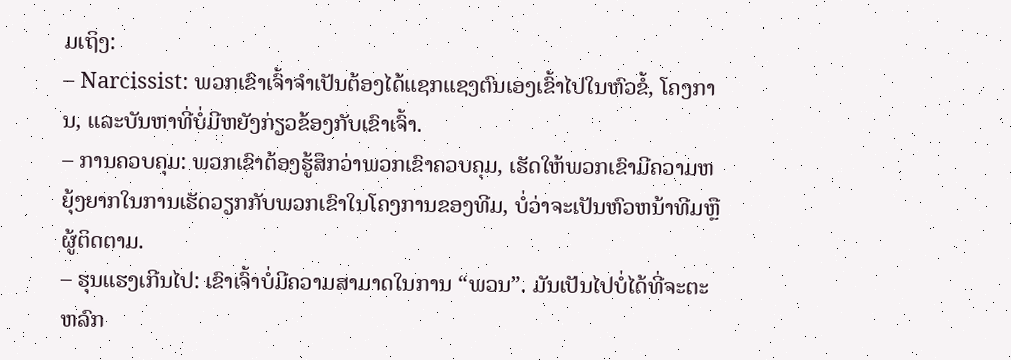ມເຖິງ:
– Narcissist: ພວກເຂົາເຈົ້າຈໍາເປັນຕ້ອງໄດ້ແຊກແຊງຕົນເອງເຂົ້າໄປໃນຫົວຂໍ້, ໂຄງການ, ແລະບັນຫາທີ່ບໍ່ມີຫຍັງກ່ຽວຂ້ອງກັບເຂົາເຈົ້າ.
– ການຄວບຄຸມ: ພວກເຂົາຕ້ອງຮູ້ສຶກວ່າພວກເຂົາຄວບຄຸມ, ເຮັດໃຫ້ພວກເຂົາມີຄວາມຫຍຸ້ງຍາກໃນການເຮັດວຽກກັບພວກເຂົາໃນໂຄງການຂອງທີມ, ບໍ່ວ່າຈະເປັນຫົວຫນ້າທີມຫຼືຜູ້ຕິດຕາມ.
– ຮຸນແຮງເກີນໄປ: ເຂົາເຈົ້າບໍ່ມີຄວາມສາມາດໃນການ “ພວນ”. ມັນເປັນໄປບໍ່ໄດ້ທີ່ຈະຕະຫລົກ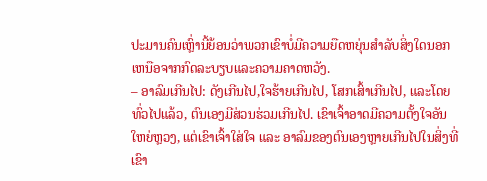ປະມານຄົນເຫຼົ່ານີ້ຍ້ອນວ່າພວກເຂົາບໍ່ມີຄວາມຍືດຫຍຸ່ນສໍາລັບສິ່ງໃດນອກເຫນືອຈາກກົດລະບຽບແລະຄວາມຄາດຫວັງ.
– ອາລົມເກີນໄປ: ດັງເກີນໄປ,ໃຈຮ້າຍເກີນໄປ, ໂສກເສົ້າເກີນໄປ, ແລະໂດຍທົ່ວໄປແລ້ວ, ຕົນເອງມີສ່ວນຮ່ວມເກີນໄປ. ເຂົາເຈົ້າອາດມີຄວາມຕັ້ງໃຈອັນໃຫຍ່ຫຼວງ, ແຕ່ເຂົາເຈົ້າໃສ່ໃຈ ແລະ ອາລົມຂອງຕົນເອງຫຼາຍເກີນໄປໃນສິ່ງທີ່ເຂົາ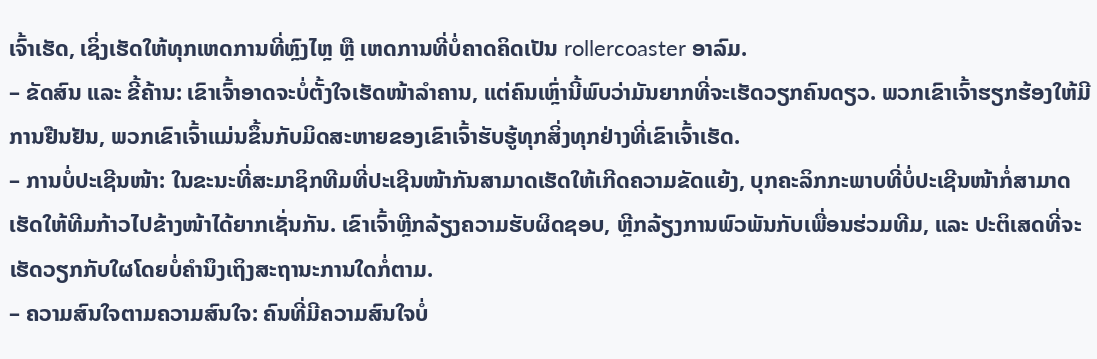ເຈົ້າເຮັດ, ເຊິ່ງເຮັດໃຫ້ທຸກເຫດການທີ່ຫຼົງໄຫຼ ຫຼື ເຫດການທີ່ບໍ່ຄາດຄິດເປັນ rollercoaster ອາລົມ.
– ຂັດສົນ ແລະ ຂີ້ຄ້ານ: ເຂົາເຈົ້າອາດຈະບໍ່ຕັ້ງໃຈເຮັດໜ້າລໍາຄານ, ແຕ່ຄົນເຫຼົ່ານີ້ພົບວ່າມັນຍາກທີ່ຈະເຮັດວຽກຄົນດຽວ. ພວກເຂົາເຈົ້າຮຽກຮ້ອງໃຫ້ມີການຢືນຢັນ, ພວກເຂົາເຈົ້າແມ່ນຂຶ້ນກັບມິດສະຫາຍຂອງເຂົາເຈົ້າຮັບຮູ້ທຸກສິ່ງທຸກຢ່າງທີ່ເຂົາເຈົ້າເຮັດ.
– ການບໍ່ປະເຊີນໜ້າ: ໃນຂະນະທີ່ສະມາຊິກທີມທີ່ປະເຊີນໜ້າກັນສາມາດເຮັດໃຫ້ເກີດຄວາມຂັດແຍ້ງ, ບຸກຄະລິກກະພາບທີ່ບໍ່ປະເຊີນໜ້າກໍ່ສາມາດເຮັດໃຫ້ທີມກ້າວໄປຂ້າງໜ້າໄດ້ຍາກເຊັ່ນກັນ. ເຂົາເຈົ້າຫຼີກລ້ຽງຄວາມຮັບຜິດຊອບ, ຫຼີກລ້ຽງການພົວພັນກັບເພື່ອນຮ່ວມທີມ, ແລະ ປະຕິເສດທີ່ຈະເຮັດວຽກກັບໃຜໂດຍບໍ່ຄໍານຶງເຖິງສະຖານະການໃດກໍ່ຕາມ.
– ຄວາມສົນໃຈຕາມຄວາມສົນໃຈ: ຄົນທີ່ມີຄວາມສົນໃຈບໍ່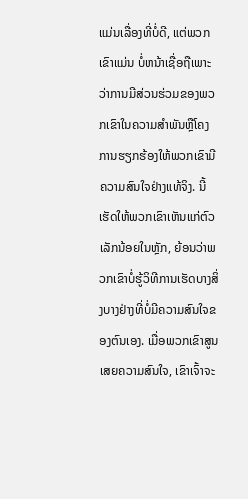ແມ່ນເລື່ອງທີ່ບໍ່ດີ, ແຕ່ພວກເຂົາແມ່ນ ບໍ່ຫນ້າເຊື່ອຖືເພາະວ່າການມີສ່ວນຮ່ວມຂອງພວກເຂົາໃນຄວາມສໍາພັນຫຼືໂຄງການຮຽກຮ້ອງໃຫ້ພວກເຂົາມີຄວາມສົນໃຈຢ່າງແທ້ຈິງ. ນີ້ເຮັດໃຫ້ພວກເຂົາເຫັນແກ່ຕົວເລັກນ້ອຍໃນຫຼັກ, ຍ້ອນວ່າພວກເຂົາບໍ່ຮູ້ວິທີການເຮັດບາງສິ່ງບາງຢ່າງທີ່ບໍ່ມີຄວາມສົນໃຈຂອງຕົນເອງ. ເມື່ອພວກເຂົາສູນເສຍຄວາມສົນໃຈ, ເຂົາເຈົ້າຈະ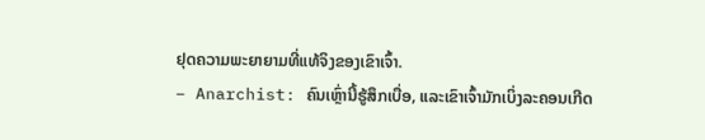ຢຸດຄວາມພະຍາຍາມທີ່ແທ້ຈິງຂອງເຂົາເຈົ້າ.
– Anarchist: ຄົນເຫຼົ່ານີ້ຮູ້ສຶກເບື່ອ, ແລະເຂົາເຈົ້າມັກເບິ່ງລະຄອນເກີດ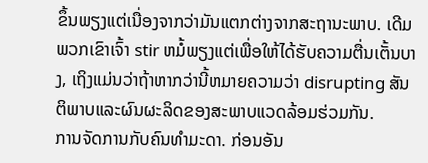ຂຶ້ນພຽງແຕ່ເນື່ອງຈາກວ່າມັນແຕກຕ່າງຈາກສະຖານະພາບ. ເດີມ ພວກເຂົາເຈົ້າ stir ຫມໍ້ພຽງແຕ່ເພື່ອໃຫ້ໄດ້ຮັບຄວາມຕື່ນເຕັ້ນບາງ, ເຖິງແມ່ນວ່າຖ້າຫາກວ່ານີ້ຫມາຍຄວາມວ່າ disrupting ສັນຕິພາບແລະຜົນຜະລິດຂອງສະພາບແວດລ້ອມຮ່ວມກັນ.
ການຈັດການກັບຄົນທຳມະດາ. ກ່ອນອັນ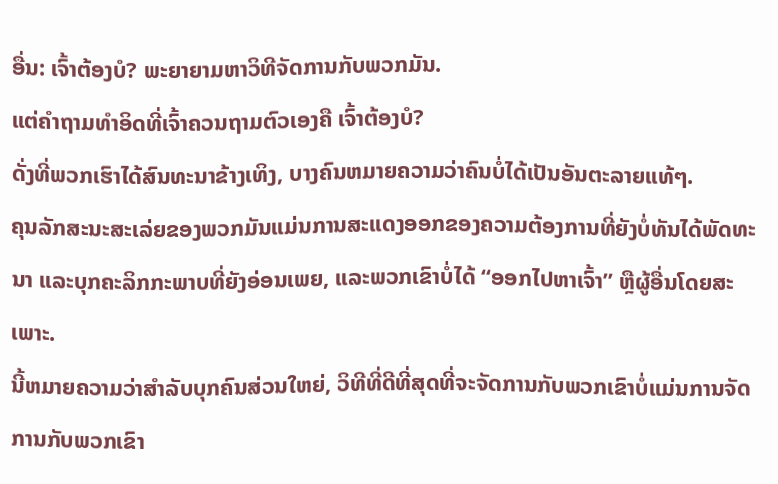ອື່ນ: ເຈົ້າຕ້ອງບໍ? ພະຍາຍາມຫາວິທີຈັດການກັບພວກມັນ.
ແຕ່ຄຳຖາມທຳອິດທີ່ເຈົ້າຄວນຖາມຕົວເອງຄື ເຈົ້າຕ້ອງບໍ?
ດັ່ງທີ່ພວກເຮົາໄດ້ສົນທະນາຂ້າງເທິງ, ບາງຄົນຫມາຍຄວາມວ່າຄົນບໍ່ໄດ້ເປັນອັນຕະລາຍແທ້ໆ.
ຄຸນລັກສະນະສະເລ່ຍຂອງພວກມັນແມ່ນການສະແດງອອກຂອງຄວາມຕ້ອງການທີ່ຍັງບໍ່ທັນໄດ້ພັດທະນາ ແລະບຸກຄະລິກກະພາບທີ່ຍັງອ່ອນເພຍ, ແລະພວກເຂົາບໍ່ໄດ້ “ອອກໄປຫາເຈົ້າ” ຫຼືຜູ້ອື່ນໂດຍສະເພາະ.
ນີ້ຫມາຍຄວາມວ່າສໍາລັບບຸກຄົນສ່ວນໃຫຍ່, ວິທີທີ່ດີທີ່ສຸດທີ່ຈະຈັດການກັບພວກເຂົາບໍ່ແມ່ນການຈັດການກັບພວກເຂົາ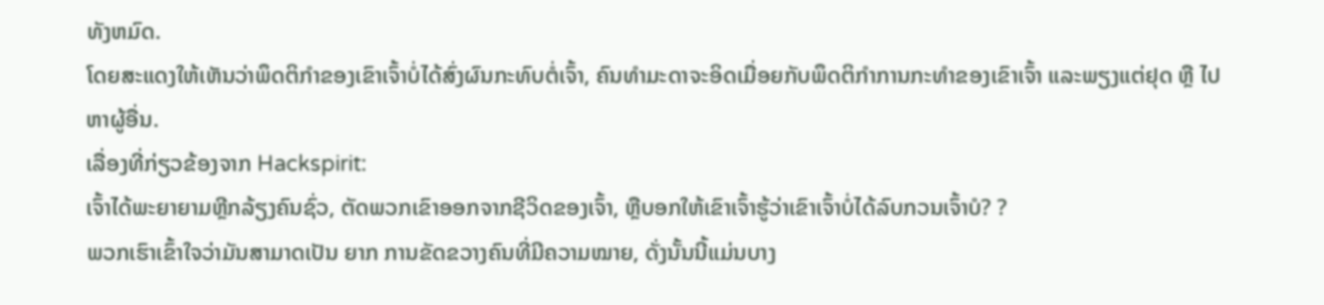ທັງຫມົດ.
ໂດຍສະແດງໃຫ້ເຫັນວ່າພຶດຕິກຳຂອງເຂົາເຈົ້າບໍ່ໄດ້ສົ່ງຜົນກະທົບຕໍ່ເຈົ້າ, ຄົນທຳມະດາຈະອິດເມື່ອຍກັບພຶດຕິກຳການກະທຳຂອງເຂົາເຈົ້າ ແລະພຽງແຕ່ຢຸດ ຫຼື ໄປຫາຜູ້ອື່ນ.
ເລື່ອງທີ່ກ່ຽວຂ້ອງຈາກ Hackspirit:
ເຈົ້າໄດ້ພະຍາຍາມຫຼີກລ້ຽງຄົນຊົ່ວ, ຕັດພວກເຂົາອອກຈາກຊີວິດຂອງເຈົ້າ, ຫຼືບອກໃຫ້ເຂົາເຈົ້າຮູ້ວ່າເຂົາເຈົ້າບໍ່ໄດ້ລົບກວນເຈົ້າບໍ? ?
ພວກເຮົາເຂົ້າໃຈວ່າມັນສາມາດເປັນ ຍາກ ການຂັດຂວາງຄົນທີ່ມີຄວາມໝາຍ, ດັ່ງນັ້ນນີ້ແມ່ນບາງ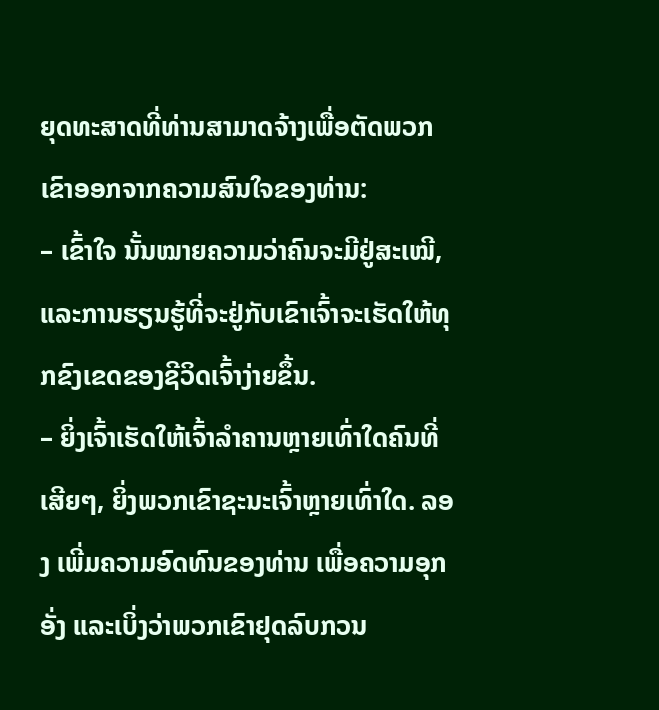ຍຸດທະສາດທີ່ທ່ານສາມາດຈ້າງເພື່ອຕັດພວກເຂົາອອກຈາກຄວາມສົນໃຈຂອງທ່ານ:
– ເຂົ້າໃຈ ນັ້ນໝາຍຄວາມວ່າຄົນຈະມີຢູ່ສະເໝີ, ແລະການຮຽນຮູ້ທີ່ຈະຢູ່ກັບເຂົາເຈົ້າຈະເຮັດໃຫ້ທຸກຂົງເຂດຂອງຊີວິດເຈົ້າງ່າຍຂຶ້ນ.
– ຍິ່ງເຈົ້າເຮັດໃຫ້ເຈົ້າລຳຄານຫຼາຍເທົ່າໃດຄົນທີ່ເສີຍໆ, ຍິ່ງພວກເຂົາຊະນະເຈົ້າຫຼາຍເທົ່າໃດ. ລອງ ເພີ່ມຄວາມອົດທົນຂອງທ່ານ ເພື່ອຄວາມອຸກອັ່ງ ແລະເບິ່ງວ່າພວກເຂົາຢຸດລົບກວນ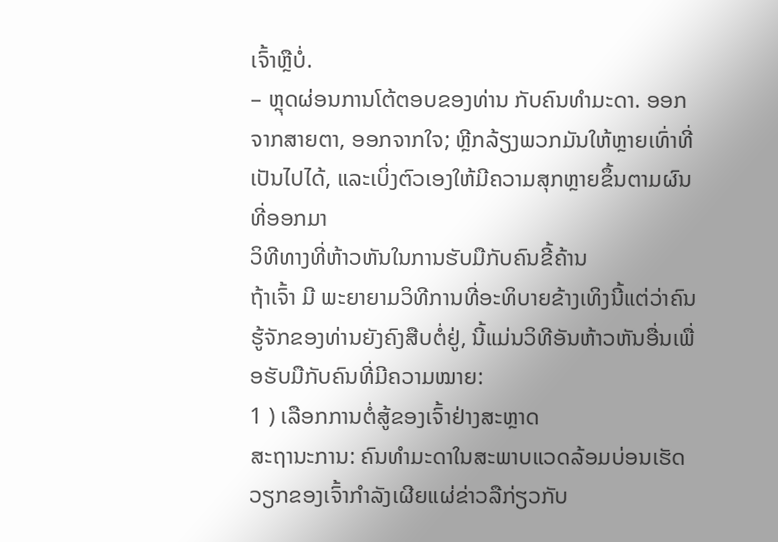ເຈົ້າຫຼືບໍ່.
– ຫຼຸດຜ່ອນການໂຕ້ຕອບຂອງທ່ານ ກັບຄົນທຳມະດາ. ອອກຈາກສາຍຕາ, ອອກຈາກໃຈ; ຫຼີກລ້ຽງພວກມັນໃຫ້ຫຼາຍເທົ່າທີ່ເປັນໄປໄດ້, ແລະເບິ່ງຕົວເອງໃຫ້ມີຄວາມສຸກຫຼາຍຂຶ້ນຕາມຜົນທີ່ອອກມາ
ວິທີທາງທີ່ຫ້າວຫັນໃນການຮັບມືກັບຄົນຂີ້ຄ້ານ
ຖ້າເຈົ້າ ມີ ພະຍາຍາມວິທີການທີ່ອະທິບາຍຂ້າງເທິງນີ້ແຕ່ວ່າຄົນຮູ້ຈັກຂອງທ່ານຍັງຄົງສືບຕໍ່ຢູ່, ນີ້ແມ່ນວິທີອັນຫ້າວຫັນອື່ນເພື່ອຮັບມືກັບຄົນທີ່ມີຄວາມໝາຍ:
1 ) ເລືອກການຕໍ່ສູ້ຂອງເຈົ້າຢ່າງສະຫຼາດ
ສະຖານະການ: ຄົນທຳມະດາໃນສະພາບແວດລ້ອມບ່ອນເຮັດວຽກຂອງເຈົ້າກຳລັງເຜີຍແຜ່ຂ່າວລືກ່ຽວກັບ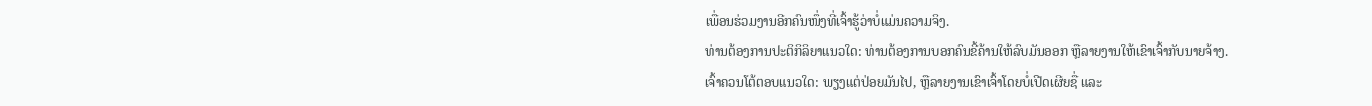ເພື່ອນຮ່ວມງານອີກຄົນໜຶ່ງທີ່ເຈົ້າຮູ້ວ່າບໍ່ແມ່ນຄວາມຈິງ.
ທ່ານຕ້ອງການປະຕິກິລິຍາແນວໃດ: ທ່ານຕ້ອງການບອກຄົນຂີ້ຄ້ານໃຫ້ລົບມັນອອກ ຫຼືລາຍງານໃຫ້ເຂົາເຈົ້າກັບນາຍຈ້າງ.
ເຈົ້າຄວນໂຕ້ຕອບແນວໃດ: ພຽງແຕ່ປ່ອຍມັນໄປ, ຫຼືລາຍງານເຂົາເຈົ້າໂດຍບໍ່ເປີດເຜີຍຊື່ ແລະ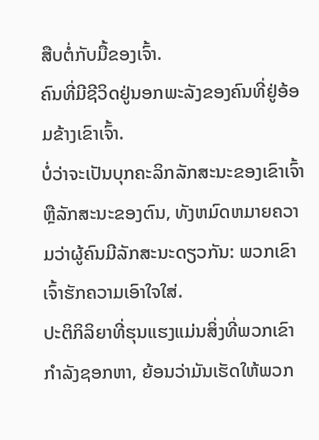ສືບຕໍ່ກັບມື້ຂອງເຈົ້າ.
ຄົນທີ່ມີຊີວິດຢູ່ນອກພະລັງຂອງຄົນທີ່ຢູ່ອ້ອມຂ້າງເຂົາເຈົ້າ.
ບໍ່ວ່າຈະເປັນບຸກຄະລິກລັກສະນະຂອງເຂົາເຈົ້າຫຼືລັກສະນະຂອງຕົນ, ທັງຫມົດຫມາຍຄວາມວ່າຜູ້ຄົນມີລັກສະນະດຽວກັນ: ພວກເຂົາເຈົ້າຮັກຄວາມເອົາໃຈໃສ່.
ປະຕິກິລິຍາທີ່ຮຸນແຮງແມ່ນສິ່ງທີ່ພວກເຂົາກໍາລັງຊອກຫາ, ຍ້ອນວ່າມັນເຮັດໃຫ້ພວກ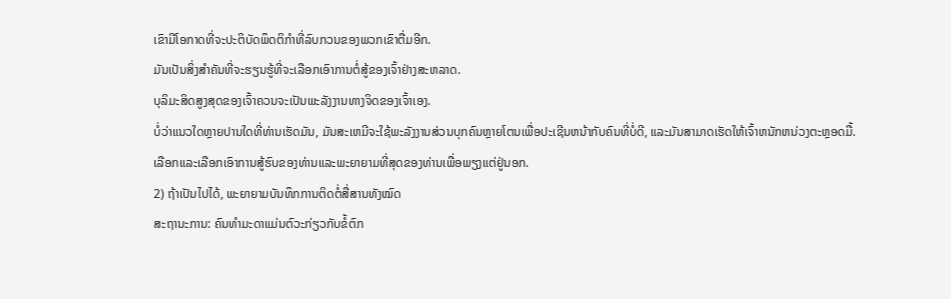ເຂົາມີໂອກາດທີ່ຈະປະຕິບັດພຶດຕິກໍາທີ່ລົບກວນຂອງພວກເຂົາຕື່ມອີກ.
ມັນເປັນສິ່ງສໍາຄັນທີ່ຈະຮຽນຮູ້ທີ່ຈະເລືອກເອົາການຕໍ່ສູ້ຂອງເຈົ້າຢ່າງສະຫລາດ.
ບຸລິມະສິດສູງສຸດຂອງເຈົ້າຄວນຈະເປັນພະລັງງານທາງຈິດຂອງເຈົ້າເອງ.
ບໍ່ວ່າແນວໃດຫຼາຍປານໃດທີ່ທ່ານເຮັດມັນ, ມັນສະເຫມີຈະໃຊ້ພະລັງງານສ່ວນບຸກຄົນຫຼາຍໂຕນເພື່ອປະເຊີນຫນ້າກັບຄົນທີ່ບໍ່ດີ, ແລະມັນສາມາດເຮັດໃຫ້ເຈົ້າຫນັກຫນ່ວງຕະຫຼອດມື້.
ເລືອກແລະເລືອກເອົາການສູ້ຮົບຂອງທ່ານແລະພະຍາຍາມທີ່ສຸດຂອງທ່ານເພື່ອພຽງແຕ່ຢູ່ນອກ.
2) ຖ້າເປັນໄປໄດ້, ພະຍາຍາມບັນທຶກການຕິດຕໍ່ສື່ສານທັງໝົດ
ສະຖານະການ: ຄົນທຳມະດາແມ່ນຕົວະກ່ຽວກັບຂໍ້ຕົກ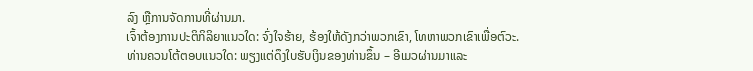ລົງ ຫຼືການຈັດການທີ່ຜ່ານມາ.
ເຈົ້າຕ້ອງການປະຕິກິລິຍາແນວໃດ: ຈົ່ງໃຈຮ້າຍ, ຮ້ອງໃຫ້ດັງກວ່າພວກເຂົາ, ໂທຫາພວກເຂົາເພື່ອຕົວະ.
ທ່ານຄວນໂຕ້ຕອບແນວໃດ: ພຽງແຕ່ດຶງໃບຮັບເງິນຂອງທ່ານຂຶ້ນ – ອີເມວຜ່ານມາແລະ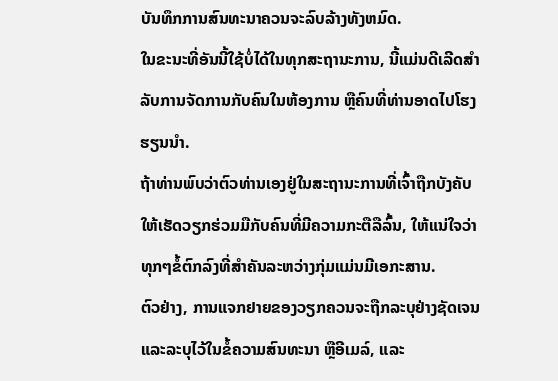ບັນທຶກການສົນທະນາຄວນຈະລົບລ້າງທັງຫມົດ.
ໃນຂະນະທີ່ອັນນີ້ໃຊ້ບໍ່ໄດ້ໃນທຸກສະຖານະການ, ນີ້ແມ່ນດີເລີດສຳລັບການຈັດການກັບຄົນໃນຫ້ອງການ ຫຼືຄົນທີ່ທ່ານອາດໄປໂຮງຮຽນນຳ.
ຖ້າທ່ານພົບວ່າຕົວທ່ານເອງຢູ່ໃນສະຖານະການທີ່ເຈົ້າຖືກບັງຄັບໃຫ້ເຮັດວຽກຮ່ວມມືກັບຄົນທີ່ມີຄວາມກະຕືລືລົ້ນ, ໃຫ້ແນ່ໃຈວ່າທຸກໆຂໍ້ຕົກລົງທີ່ສໍາຄັນລະຫວ່າງກຸ່ມແມ່ນມີເອກະສານ.
ຕົວຢ່າງ, ການແຈກຢາຍຂອງວຽກຄວນຈະຖືກລະບຸຢ່າງຊັດເຈນ ແລະລະບຸໄວ້ໃນຂໍ້ຄວາມສົນທະນາ ຫຼືອີເມລ໌, ແລະ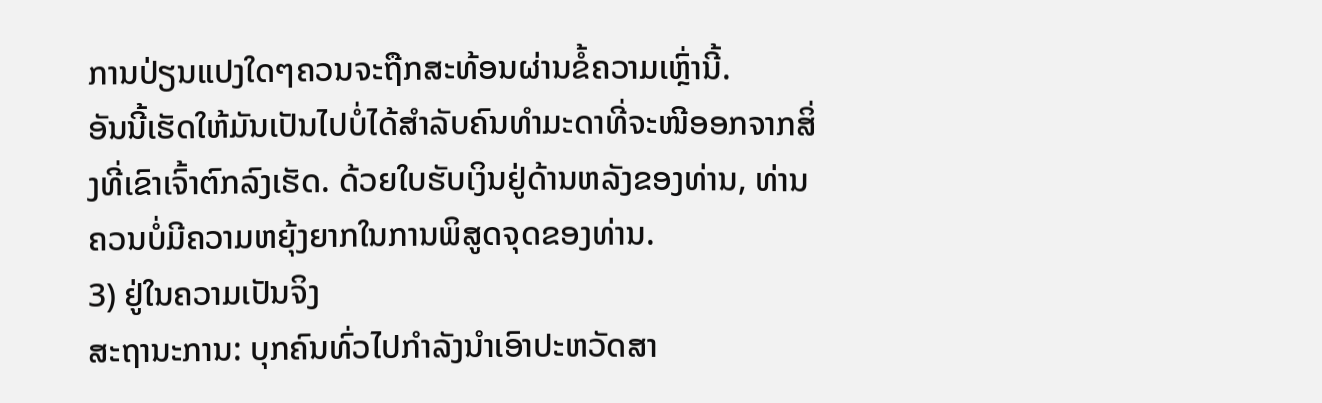ການປ່ຽນແປງໃດໆຄວນຈະຖືກສະທ້ອນຜ່ານຂໍ້ຄວາມເຫຼົ່ານີ້.
ອັນນີ້ເຮັດໃຫ້ມັນເປັນໄປບໍ່ໄດ້ສຳລັບຄົນທຳມະດາທີ່ຈະໜີອອກຈາກສິ່ງທີ່ເຂົາເຈົ້າຕົກລົງເຮັດ. ດ້ວຍໃບຮັບເງິນຢູ່ດ້ານຫລັງຂອງທ່ານ, ທ່ານຄວນບໍ່ມີຄວາມຫຍຸ້ງຍາກໃນການພິສູດຈຸດຂອງທ່ານ.
3) ຢູ່ໃນຄວາມເປັນຈິງ
ສະຖານະການ: ບຸກຄົນທົ່ວໄປກໍາລັງນໍາເອົາປະຫວັດສາ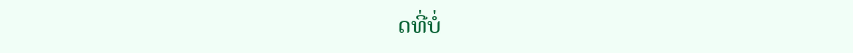ດທີ່ບໍ່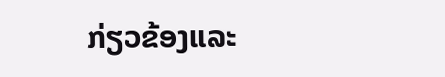ກ່ຽວຂ້ອງແລະ